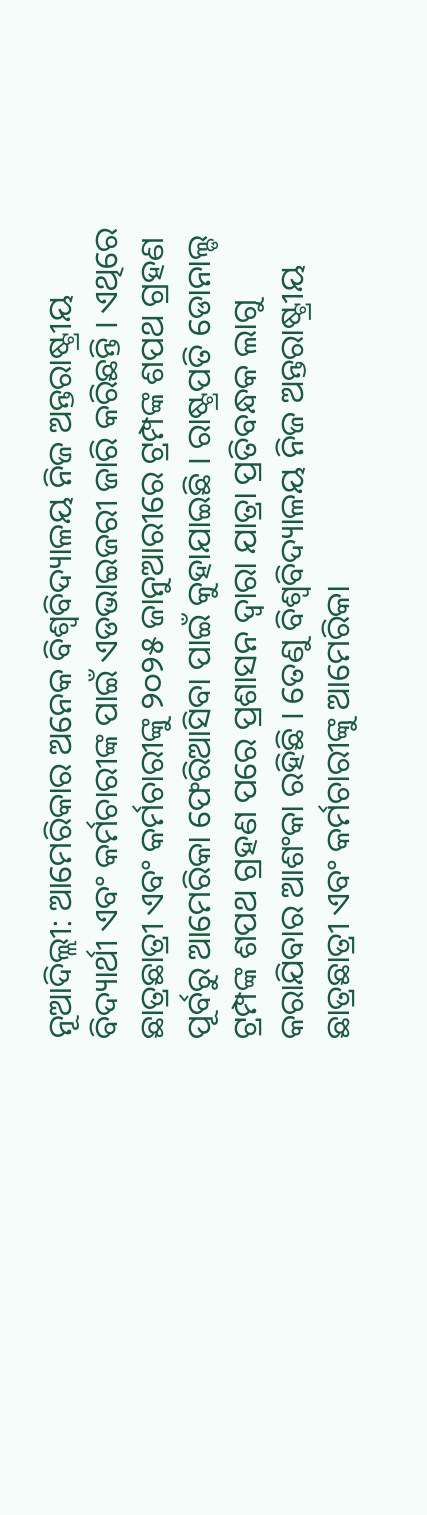ନୂଆଦିଲ୍ଲୀ: ଆମେରିକାର ଅନେକ ବିଶ୍ୱବିଦ୍ୟାଳୟ ନିଜ ଅନ୍ତରାଷ୍ଟ୍ରୀୟ ବିଦ୍ୟାର୍ଥୀ ଏବଂ କର୍ମଚାରୀଙ୍କ ପାଇଁ ଏଡଭାଇଜରୀ ଜାରି କରିଛନ୍ତି । ଏଥିରେ ଛାତ୍ରଛାତ୍ରୀ ଏବଂ କର୍ମଚାରୀଙ୍କୁ ୨୦୨୫ ଜାନୁଆରୀରେ ଟ୍ରମ୍ପଙ୍କ ଶପଥ ଗ୍ରହଣ ପୂର୍ବରୁ ଆମେରିକା ଫେରିଆସିବା ପାଇଁ କୁହାଯାଇଛି । ରାଷ୍ଟ୍ରପତି ଡୋନାଲ୍ଡ ଟ୍ରମ୍ପଙ୍କ ଶପଥ ଗ୍ରହଣ ପରେ ପ୍ରଶାସନ ଦ୍ୱାରା ଯାତ୍ରା ପ୍ରତିବନ୍ଧକ ଲାଗୁ କରାଯିବାର ଆଶଂକା ରହିଛି । ତେଣୁ ବିଶ୍ୱବିଦ୍ୟାଳୟ ନିଜ ଅନ୍ତରାଷ୍ଟ୍ରୀୟ ଛାତ୍ରଛାତ୍ରୀ ଏବଂ କର୍ମଚାରୀଙ୍କୁ ଆମେରିକା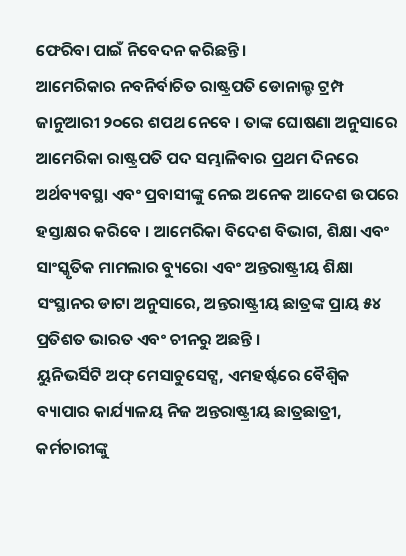ଫେରିବା ପାଇଁ ନିବେଦନ କରିଛନ୍ତି ।
ଆମେରିକାର ନବନିର୍ବାଚିତ ରାଷ୍ଟ୍ରପତି ଡୋନାଲ୍ଡ ଟ୍ରମ୍ପ ଜାନୁଆରୀ ୨୦ରେ ଶପଥ ନେବେ । ତାଙ୍କ ଘୋଷଣା ଅନୁସାରେ ଆମେରିକା ରାଷ୍ଟ୍ରପତି ପଦ ସମ୍ଭାଳିବାର ପ୍ରଥମ ଦିନରେ ଅର୍ଥବ୍ୟବସ୍ଥା ଏବଂ ପ୍ରବାସୀଙ୍କୁ ନେଇ ଅନେକ ଆଦେଶ ଉପରେ ହସ୍ତାକ୍ଷର କରିବେ । ଆମେରିକା ବିଦେଶ ବିଭାଗ, ଶିକ୍ଷା ଏବଂ ସାଂସ୍କୃତିକ ମାମଲାର ବ୍ୟୁରୋ ଏବଂ ଅନ୍ତରାଷ୍ଟ୍ରୀୟ ଶିକ୍ଷା ସଂସ୍ଥାନର ଡାଟା ଅନୁସାରେ, ଅନ୍ତରାଷ୍ଟ୍ରୀୟ ଛାତ୍ରଙ୍କ ପ୍ରାୟ ୫୪ ପ୍ରତିଶତ ଭାରତ ଏବଂ ଚୀନରୁ ଅଛନ୍ତି ।
ୟୁନିଭର୍ସିଟି ଅଫ୍ ମେସାଚୁସେଟ୍ସ, ଏମହର୍ଷ୍ଟରେ ବୈଶ୍ୱିକ ବ୍ୟାପାର କାର୍ଯ୍ୟାଳୟ ନିଜ ଅନ୍ତରାଷ୍ଟ୍ରୀୟ ଛାତ୍ରଛାତ୍ରୀ, କର୍ମଚାରୀଙ୍କୁ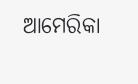ଆମେରିକା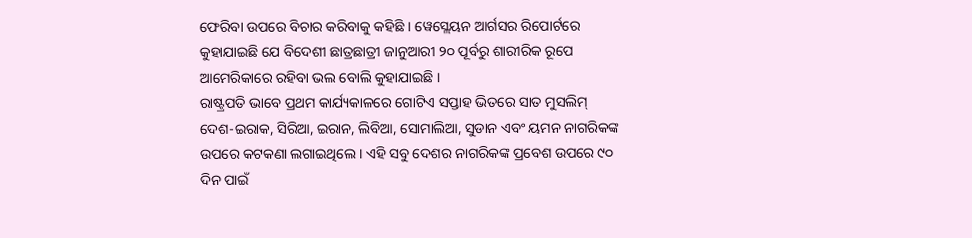ଫେରିବା ଉପରେ ବିଚାର କରିବାକୁ କହିଛି । ୱେସ୍ଲେୟନ ଆର୍ଗସର ରିପୋର୍ଟରେ କୁହାଯାଇଛି ଯେ ବିଦେଶୀ ଛାତ୍ରଛାତ୍ରୀ ଜାନୁଆରୀ ୨୦ ପୂର୍ବରୁ ଶାରୀରିକ ରୂପେ ଆମେରିକାରେ ରହିବା ଭଲ ବୋଲି କୁହାଯାଇଛି ।
ରାଷ୍ଟ୍ରପତି ଭାବେ ପ୍ରଥମ କାର୍ଯ୍ୟକାଳରେ ଗୋଟିଏ ସପ୍ତାହ ଭିତରେ ସାତ ମୁସଲିମ୍ ଦେଶ-ଇରାକ, ସିରିଆ, ଇରାନ, ଲିବିଆ, ସୋମାଲିଆ, ସୁଡାନ ଏବଂ ୟମନ ନାଗରିକଙ୍କ ଉପରେ କଟକଣା ଲଗାଇଥିଲେ । ଏହି ସବୁ ଦେଶର ନାଗରିକଙ୍କ ପ୍ରବେଶ ଉପରେ ୯୦ ଦିନ ପାଇଁ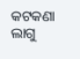କଟକଣା ଲାଗୁ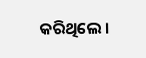କରିଥିଲେ ।